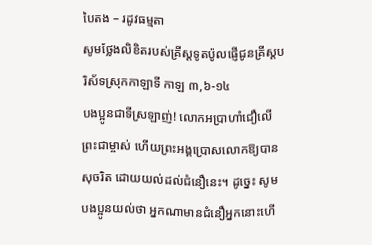បៃតង – រដូវធម្មតា
សូមថ្លែងលិខិតរបស់គ្រីស្ដទូតប៉ូលផ្ញើជូនគ្រីស្ដបរិស័ទស្រុកកាឡាទី កាឡ ៣,៦-១៤
បងប្អូនជាទីស្រឡាញ់! លោកអប្រាហាំជឿលើព្រះជាម្ចាស់ ហើយព្រះអង្គប្រោសលោកឱ្យបានសុចរិត ដោយយល់ដល់ជំនឿនេះ។ ដូច្នេះ សូមបងប្អូនយល់ថា អ្នកណាមានជំនឿអ្នកនោះហើ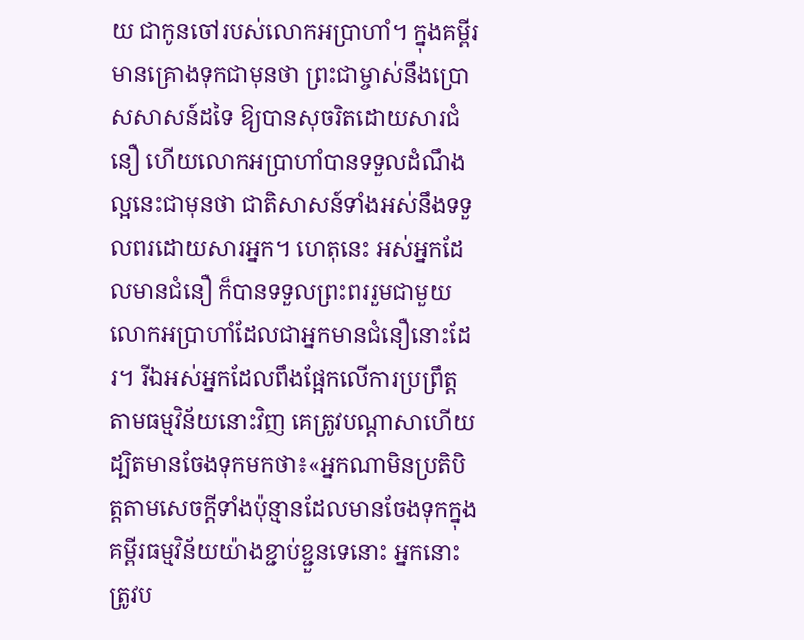យ ជាកូនចៅរបស់លោកអប្រាហាំ។ ក្នុងគម្ពីរមានគ្រោងទុកជាមុនថា ព្រះជាម្ចាស់នឹងប្រោសសាសន៍ដទៃ ឱ្យបានសុចរិតដោយសារជំនឿ ហើយលោកអប្រាហាំបានទទួលដំណឹងល្អនេះជាមុនថា ជាតិសាសន៍ទាំងអស់នឹងទទួលពរដោយសារអ្នក។ ហេតុនេះ អស់អ្នកដែលមានជំនឿ ក៏បានទទួលព្រះពររួមជាមួយលោកអប្រាហាំដែលជាអ្នកមានជំនឿនោះដែរ។ រីឯអស់អ្នកដែលពឹងផ្អែកលើការប្រព្រឹត្តតាមធម្មវិន័យនោះវិញ គេត្រូវបណ្ដាសាហើយ ដ្បិតមានចែងទុកមកថា៖«អ្នកណាមិនប្រតិបិត្តតាមសេចក្ដីទាំងប៉ុន្មានដែលមានចែងទុកក្នុងគម្ពីរធម្មវិន័យយ៉ាងខ្ជាប់ខ្ជួនទេនោះ អ្នកនោះត្រូវប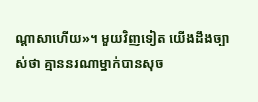ណ្ដាសាហើយ»។ មួយវិញទៀត យើងដឹងច្បាស់ថា គ្មាននរណាម្នាក់បានសុច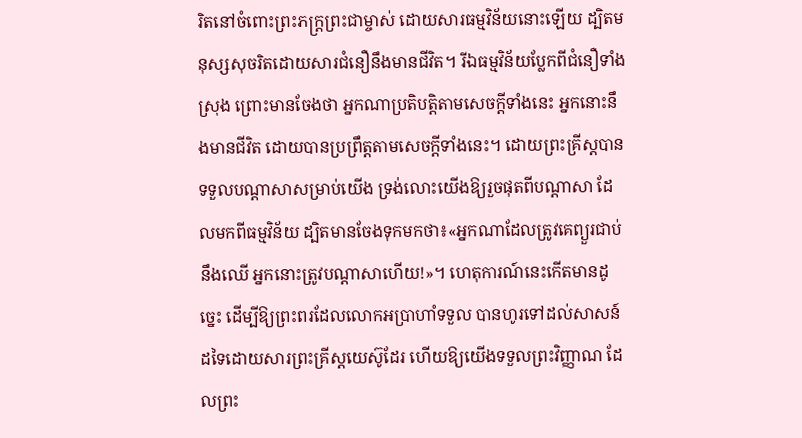រិតនៅចំពោះព្រះភក្រ្ដព្រះជាម្ចាស់ ដោយសារធម្មវិន័យនោះឡើយ ដ្បិតមនុស្សសុចរិតដោយសារជំនឿនឹងមានជីវិត។ រីឯធម្មវិន័យប្លែកពីជំនឿទាំងស្រុង ព្រោះមានចែងថា អ្នកណាប្រតិបត្តិតាមសេចក្ដីទាំងនេះ អ្នកនោះនឹងមានជីវិត ដោយបានប្រព្រឹត្តតាមសេចក្ដីទាំងនេះ។ ដោយព្រះគ្រីស្ដបានទទួលបណ្ដាសាសម្រាប់យើង ទ្រង់លោះយើងឱ្យរួចផុតពីបណ្ដាសា ដែលមកពីធម្មវិន័យ ដ្បិតមានចែងទុកមកថា៖«អ្នកណាដែលត្រូវគេព្យួរជាប់នឹងឈើ អ្នកនោះត្រូវបណ្ដាសាហើយ!»។ ហេតុការណ៍នេះកើតមានដូច្នេះ ដើម្បីឱ្យព្រះពរដែលលោកអប្រាហាំទទួល បានហូរទៅដល់សាសន៍ដទៃដោយសារព្រះគ្រីស្ដយេស៊ូដែរ ហើយឱ្យយើងទទួលព្រះវិញ្ញាណ ដែលព្រះ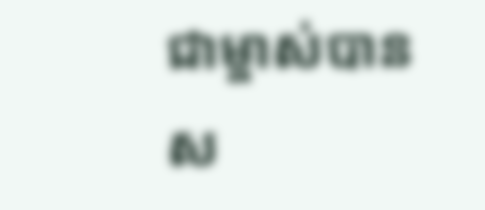ជាម្ចាស់បានស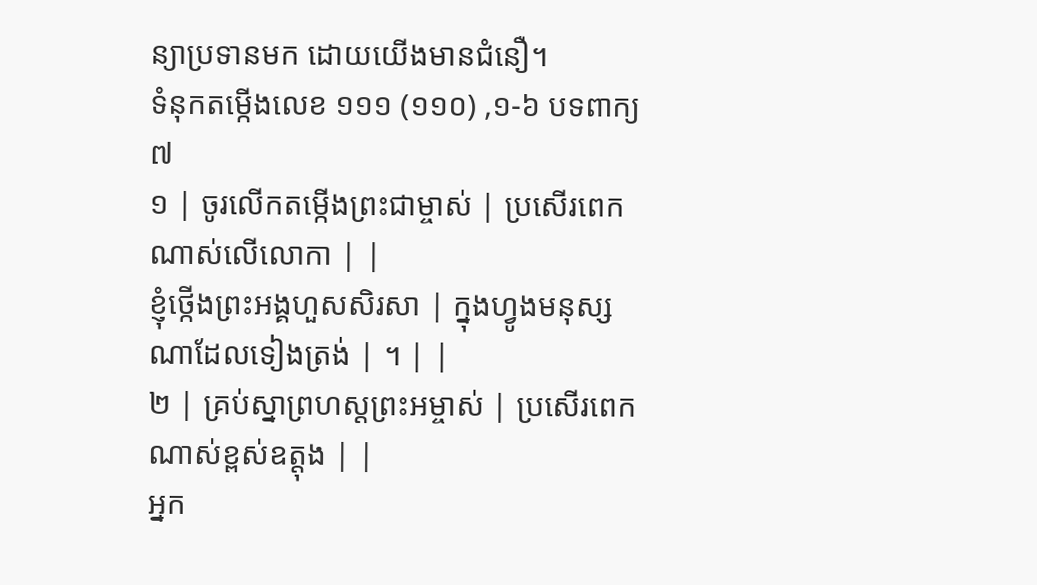ន្យាប្រទានមក ដោយយើងមានជំនឿ។
ទំនុកតម្កើងលេខ ១១១ (១១០) ,១-៦ បទពាក្យ ៧
១ | ចូរលើកតម្កើងព្រះជាម្ចាស់ | ប្រសើរពេកណាស់លើលោកា | |
ខ្ញុំថ្កើងព្រះអង្គហួសសិរសា | ក្នុងហ្វូងមនុស្សណាដែលទៀងត្រង់ | ។ | |
២ | គ្រប់ស្នាព្រហស្ដព្រះអម្ចាស់ | ប្រសើរពេកណាស់ខ្ពស់ឧត្តុង | |
អ្នក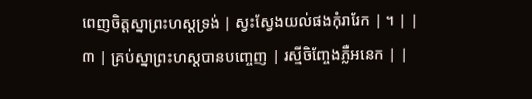ពេញចិត្តស្នាព្រះហស្ដទ្រង់ | ស្វះស្វែងយល់ផងកុំរារែក | ។ | |
៣ | គ្រប់ស្នាព្រះហស្ដបានបញ្ចេញ | រស្មីចិញ្ចែងភ្លឺអនេក | |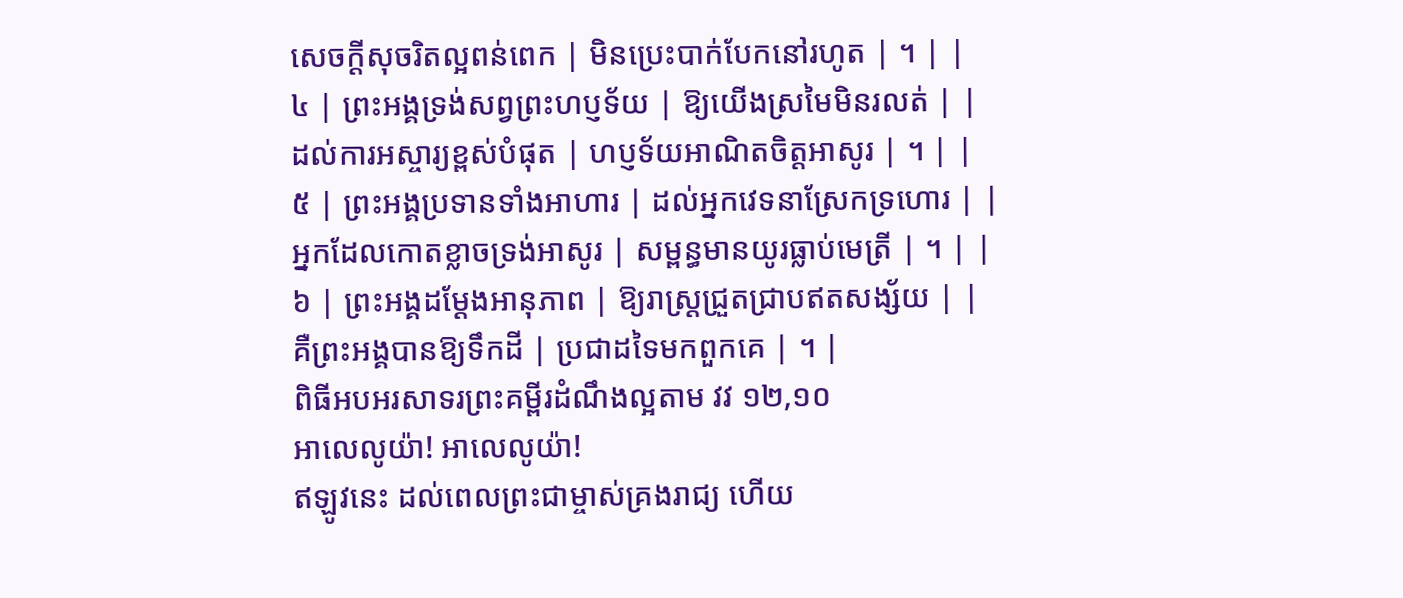សេចក្ដីសុចរិតល្អពន់ពេក | មិនប្រេះបាក់បែកនៅរហូត | ។ | |
៤ | ព្រះអង្គទ្រង់សព្វព្រះហប្ញទ័យ | ឱ្យយើងស្រមៃមិនរលត់ | |
ដល់ការអស្ចារ្យខ្ពស់បំផុត | ហប្ញទ័យអាណិតចិត្តអាសូរ | ។ | |
៥ | ព្រះអង្គប្រទានទាំងអាហារ | ដល់អ្នកវេទនាស្រែកទ្រហោរ | |
អ្នកដែលកោតខ្លាចទ្រង់អាសូរ | សម្ពន្ធមានយូរធ្លាប់មេត្រី | ។ | |
៦ | ព្រះអង្គដម្ដែងអានុភាព | ឱ្យរាស្រ្ដជ្រួតជ្រាបឥតសង្ស័យ | |
គឺព្រះអង្គបានឱ្យទឹកដី | ប្រជាដទៃមកពួកគេ | ។ |
ពិធីអបអរសាទរព្រះគម្ពីរដំណឹងល្អតាម វវ ១២,១០
អាលេលូយ៉ា! អាលេលូយ៉ា!
ឥឡូវនេះ ដល់ពេលព្រះជាម្ចាស់គ្រងរាជ្យ ហើយ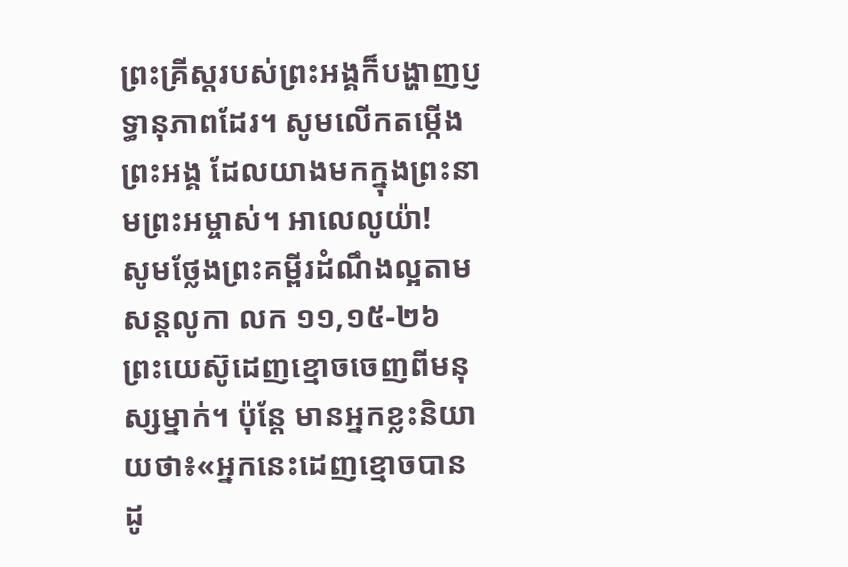ព្រះគ្រីស្ដរបស់ព្រះអង្គក៏បង្ហាញប្ញទ្ធានុភាពដែរ។ សូមលើកតម្កើងព្រះអង្គ ដែលយាងមកក្នុងព្រះនាមព្រះអម្ចាស់។ អាលេលូយ៉ា!
សូមថ្លែងព្រះគម្ពីរដំណឹងល្អតាមសន្តលូកា លក ១១,១៥-២៦
ព្រះយេស៊ូដេញខ្មោចចេញពីមនុស្សម្នាក់។ ប៉ុន្ដែ មានអ្នកខ្លះនិយាយថា៖«អ្នកនេះដេញខ្មោចបានដូ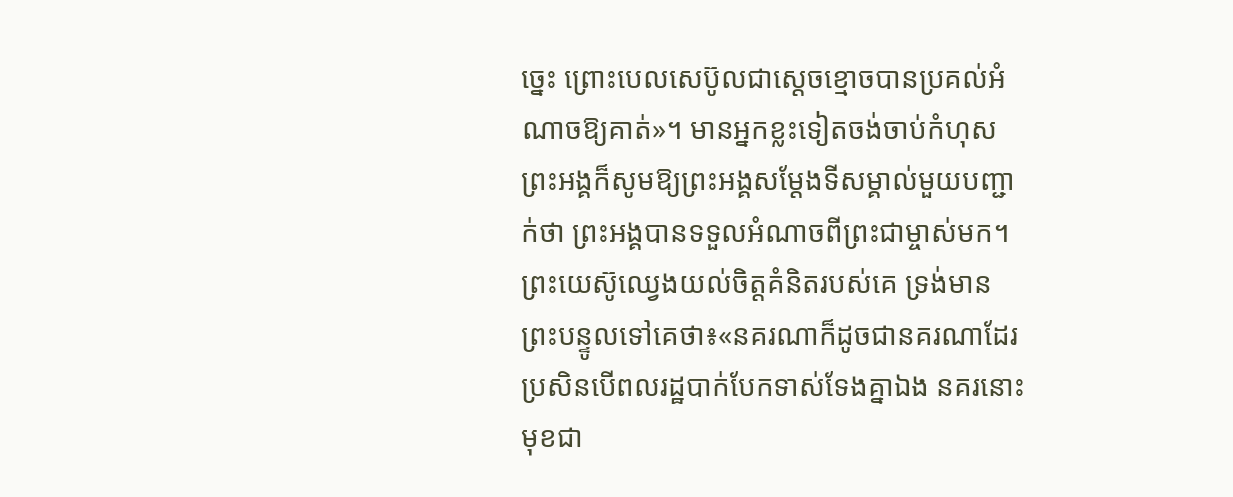ច្នេះ ព្រោះបេលសេប៊ូលជាស្ដេចខ្មោចបានប្រគល់អំណាចឱ្យគាត់»។ មានអ្នកខ្លះទៀតចង់ចាប់កំហុសព្រះអង្គក៏សូមឱ្យព្រះអង្គសម្ដែងទីសម្គាល់មួយបញ្ជាក់ថា ព្រះអង្គបានទទួលអំណាចពីព្រះជាម្ចាស់មក។ ព្រះយេស៊ូឈ្វេងយល់ចិត្តគំនិតរបស់គេ ទ្រង់មានព្រះបន្ទូលទៅគេថា៖«នគរណាក៏ដូចជានគរណាដែរ ប្រសិនបើពលរដ្ឋបាក់បែកទាស់ទែងគ្នាឯង នគរនោះមុខជា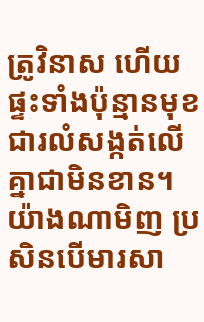ត្រូវិនាស ហើយផ្ទះទាំងប៉ុន្មានមុខជារលំសង្កត់លើគ្នាជាមិនខាន។ យ៉ាងណាមិញ ប្រសិនបើមារសា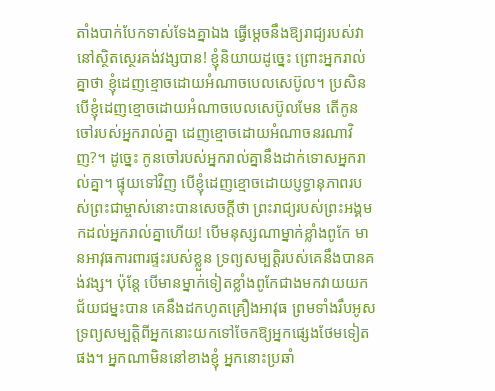តាំងបាក់បែកទាស់ទែងគ្នាឯង ធ្វើម្ដេចនឹងឱ្យរាជ្យរបស់វានៅស្ថិតស្ថេរគង់វង្សបាន! ខ្ញុំនិយាយដូច្នេះ ព្រោះអ្នករាល់គ្នាថា ខ្ញុំដេញខ្មោចដោយអំណាចបេលសេប៊ូល។ ប្រសិនបើខ្ញុំដេញខ្មោចដោយអំណាចបេលសេប៊ូលមែន តើកូនចៅរបស់អ្នករាល់គ្នា ដេញខ្មោចដោយអំណាចនរណាវិញ?។ ដូច្នេះ កូនចៅរបស់អ្នករាល់គ្នានឹងដាក់ទោសអ្នករាល់គ្នា។ ផ្ទុយទៅវិញ បើខ្ញុំដេញខ្មោចដោយប្ញទ្ធានុភាពរបស់ព្រះជាម្ចាស់នោះបានសេចក្ដីថា ព្រះរាជ្យរបស់ព្រះអង្គមកដល់អ្នករាល់គ្នាហើយ! បើមនុស្សណាម្នាក់ខ្លាំងពូកែ មានអាវុធការពារផ្ទះរបស់ខ្លួន ទ្រព្យសម្បត្ដិរបស់គេនឹងបានគង់វង្ស។ ប៉ុន្ដែ បើមានម្នាក់ទៀតខ្លាំងពូកែជាងមកវាយយកជ័យជម្នះបាន គេនឹងដកហូតគ្រឿងអាវុធ ព្រមទាំងរឹបអូសទ្រព្យសម្បតិ្តពីអ្នកនោះយកទៅចែកឱ្យអ្នកផ្សេងថែមទៀតផង។ អ្នកណាមិននៅខាងខ្ញុំ អ្នកនោះប្រឆាំ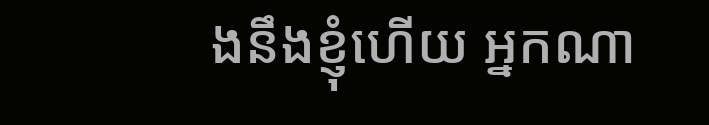ងនឹងខ្ញុំហើយ អ្នកណា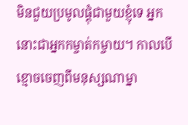មិនជួយប្រមូលផ្ដុំជាមួយខ្ញុំទេ អ្នកនោះជាអ្នកកម្ចាត់កម្ចាយ។ កាលបើខ្មោចចេញពីមនុស្សណាម្នា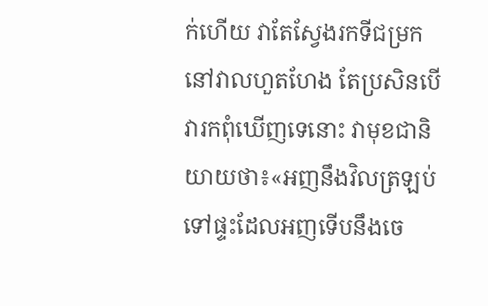ក់ហើយ វាតែស្វែងរកទីជម្រកនៅវាលហួតហែង តែប្រសិនបើវារកពុំឃើញទេនោះ វាមុខជានិយាយថា៖«អញនឹងវិលត្រឡប់ទៅផ្ទះដែលអញទើបនឹងចេ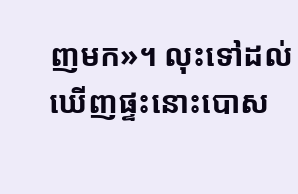ញមក»។ លុះទៅដល់ឃើញផ្ទះនោះបោស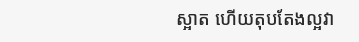ស្អាត ហើយតុបតែងល្អវា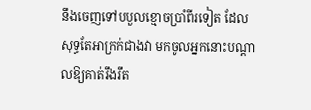នឹងចេញទៅបបួលខ្មោចប្រាំពីរទៀត ដែលសុទ្ធតែអាក្រក់ជាងវា មកចូលអ្នកនោះបណ្ដាលឱ្យគាត់រឹងរឹត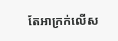តែអាក្រក់លើស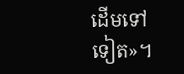ដើមទៅទៀត»។